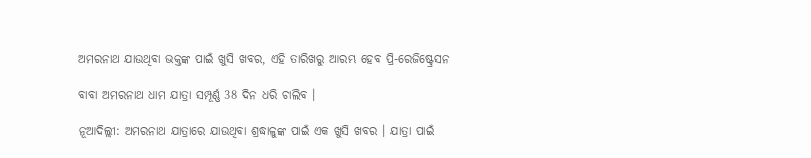ଅମରନାଥ ଯାଉଥିବା ଭକ୍ତଙ୍କ ପାଇଁ ଖୁସି ଖବର, ଏହି ତାରିଖରୁ ଆରମ୍ଭ ହେବ ପ୍ରି-ରେଜିଷ୍ଟ୍ରେସନ

ବାବା ଅମରନାଥ ଧାମ ଯାତ୍ରା ସମ୍ପୂର୍ଣ୍ଣ 38 ଦିନ ଧରି ଚାଲିବ ।

ନୂଆଦିଲ୍ଲୀ: ଅମରନାଥ ଯାତ୍ରାରେ ଯାଉଥିବା ଶ୍ରଦ୍ଧାଳୁଙ୍କ ପାଇଁ ଏକ ଖୁସି ଖବର । ଯାତ୍ରା ପାଇଁ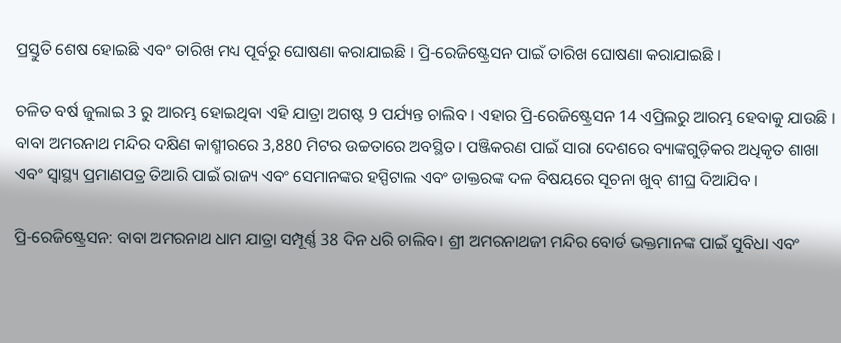ପ୍ରସ୍ତୁତି ଶେଷ ହୋଇଛି ଏବଂ ତାରିଖ ମଧ୍ୟ ପୂର୍ବରୁ ଘୋଷଣା କରାଯାଇଛି । ପ୍ରି-ରେଜିଷ୍ଟ୍ରେସନ ପାଇଁ ତାରିଖ ଘୋଷଣା କରାଯାଇଛି ।

ଚଳିତ ବର୍ଷ ଜୁଲାଇ 3 ରୁ ଆରମ୍ଭ ହୋଇଥିବା ଏହି ଯାତ୍ରା ଅଗଷ୍ଟ 9 ପର୍ଯ୍ୟନ୍ତ ଚାଲିବ । ଏହାର ପ୍ରି-ରେଜିଷ୍ଟ୍ରେସନ 14 ଏପ୍ରିଲରୁ ଆରମ୍ଭ ହେବାକୁ ଯାଉଛି । ବାବା ଅମରନାଥ ମନ୍ଦିର ଦକ୍ଷିଣ କାଶ୍ମୀରରେ 3,880 ମିଟର ଉଚ୍ଚତାରେ ଅବସ୍ଥିତ। ପଞ୍ଜିକରଣ ପାଇଁ ସାରା ଦେଶରେ ବ୍ୟାଙ୍କଗୁଡ଼ିକର ଅଧିକୃତ ଶାଖା ଏବଂ ସ୍ୱାସ୍ଥ୍ୟ ପ୍ରମାଣପତ୍ର ତିଆରି ପାଇଁ ରାଜ୍ୟ ଏବଂ ସେମାନଙ୍କର ହସ୍ପିଟାଲ ଏବଂ ଡାକ୍ତରଙ୍କ ଦଳ ବିଷୟରେ ସୂଚନା ଖୁବ୍ ଶୀଘ୍ର ଦିଆଯିବ ।

ପ୍ରି-ରେଜିଷ୍ଟ୍ରେସନ: ବାବା ଅମରନାଥ ଧାମ ଯାତ୍ରା ସମ୍ପୂର୍ଣ୍ଣ 38 ଦିନ ଧରି ଚାଲିବ। ଶ୍ରୀ ଅମରନାଥଜୀ ମନ୍ଦିର ବୋର୍ଡ ଭକ୍ତମାନଙ୍କ ପାଇଁ ସୁବିଧା ଏବଂ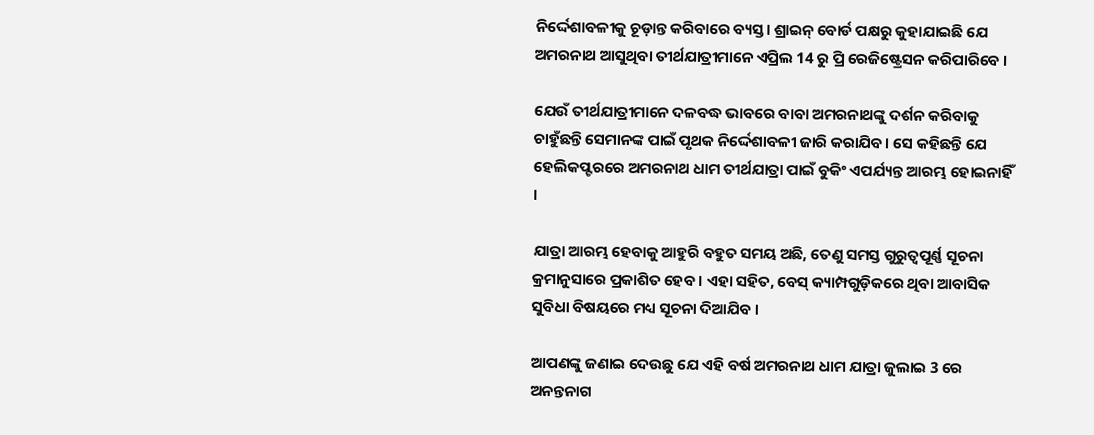ନିର୍ଦ୍ଦେଶାବଳୀକୁ ଚୂଡ଼ାନ୍ତ କରିବାରେ ବ୍ୟସ୍ତ। ଶ୍ରାଇନ୍ ବୋର୍ଡ ପକ୍ଷରୁ କୁହାଯାଇଛି ଯେ ଅମରନାଥ ଆସୁଥିବା ତୀର୍ଥଯାତ୍ରୀମାନେ ଏପ୍ରିଲ 14 ରୁ ପ୍ରି ରେଜିଷ୍ଟ୍ରେସନ କରିପାରିବେ ।

ଯେଉଁ ତୀର୍ଥଯାତ୍ରୀମାନେ ଦଳବଦ୍ଧ ଭାବରେ ବାବା ଅମରନାଥଙ୍କୁ ଦର୍ଶନ କରିବାକୁ ଚାହୁଁଛନ୍ତି ସେମାନଙ୍କ ପାଇଁ ପୃଥକ ନିର୍ଦ୍ଦେଶାବଳୀ ଜାରି କରାଯିବ। ସେ କହିଛନ୍ତି ଯେ ହେଲିକପ୍ଟରରେ ଅମରନାଥ ଧାମ ତୀର୍ଥଯାତ୍ରା ପାଇଁ ବୁକିଂ ଏପର୍ଯ୍ୟନ୍ତ ଆରମ୍ଭ ହୋଇନାହିଁ ।

ଯାତ୍ରା ଆରମ୍ଭ ହେବାକୁ ଆହୁରି ବହୁତ ସମୟ ଅଛି, ତେଣୁ ସମସ୍ତ ଗୁରୁତ୍ୱପୂର୍ଣ୍ଣ ସୂଚନା କ୍ରମାନୁସାରେ ପ୍ରକାଶିତ ହେବ । ଏହା ସହିତ, ବେସ୍ କ୍ୟାମ୍ପଗୁଡ଼ିକରେ ଥିବା ଆବାସିକ ସୁବିଧା ବିଷୟରେ ମଧ୍ୟ ସୂଚନା ଦିଆଯିବ ।

ଆପଣଙ୍କୁ ଜଣାଇ ଦେଉଛୁ ଯେ ଏହି ବର୍ଷ ଅମରନାଥ ଧାମ ଯାତ୍ରା ଜୁଲାଇ 3 ରେ ଅନନ୍ତନାଗ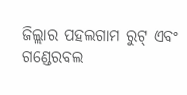ଜିଲ୍ଲାର ପହଲଗାମ ରୁଟ୍ ଏବଂ ଗଣ୍ଡେରବଲ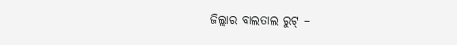ଜିଲ୍ଲାର ବାଲତାଲ ରୁଟ୍ –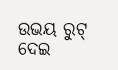ଉଭୟ ରୁଟ୍ ଦେଇ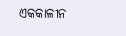ଏକକାଳୀନ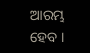ଆରମ୍ଭ ହେବ ।